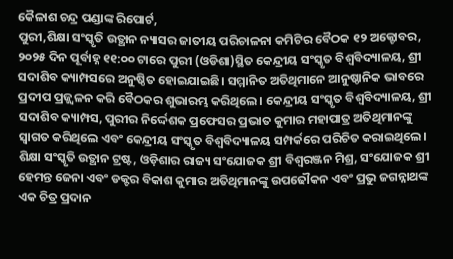କୈଳାଶ ଚନ୍ଦ୍ର ପଣ୍ଡାଙ୍କ ରିପୋର୍ଟ,
ପୁରୀ,ଶିକ୍ଷା ସଂସ୍କୃତି ଉତ୍ଥାନ ନ୍ୟାସର ଜାତୀୟ ପରିଚାଳନା କମିଟିର ବୈଠକ ୧୨ ଅକ୍ଟୋବର, ୨୦୨୫ ଦିନ ପୂର୍ବାହ୍ନ ୧୧:୦୦ ଟାରେ ପୁରୀ (ଓଡିଶା)ସ୍ଥିତ କେନ୍ଦ୍ରୀୟ ସଂସ୍କୃତ ବିଶ୍ୱବିଦ୍ୟାଳୟ, ଶ୍ରୀ ସଦାଶିବ କ୍ୟାମ୍ପସରେ ଅନୁଷ୍ଠିତ ହୋଇଯାଇଛି। ସମ୍ମାନିତ ଅତିଥିମାନେ ଆନୁଷ୍ଠାନିକ ଭାବରେ ପ୍ରଦୀପ ପ୍ରଜ୍ଜ୍ୱଳନ କରି ବୈଠକର ଶୁଭାରମ୍ଭ କରିଥିଲେ। କେନ୍ଦ୍ରୀୟ ସଂସ୍କୃତ ବିଶ୍ୱବିଦ୍ୟାଳୟ, ଶ୍ରୀ ସଦାଶିବ କ୍ୟାମ୍ପସ, ପୁରୀର ନିର୍ଦ୍ଦେଶକ ପ୍ରଫେସର ପ୍ରଭାତ କୁମାର ମହାପାତ୍ର ଅତିଥିମାନଙ୍କୁ ସ୍ୱାଗତ କରିଥିଲେ ଏବଂ କେନ୍ଦ୍ରୀୟ ସଂସ୍କୃତ ବିଶ୍ୱବିଦ୍ୟାଳୟ ସମ୍ପର୍କରେ ପରିଚିତ କରାଇଥିଲେ। ଶିକ୍ଷା ସଂସ୍କୃତି ଉତ୍ଥାନ ଟ୍ରଷ୍ଟ, ଓଡ଼ିଶାର ରାଜ୍ୟ ସଂଯୋଜକ ଶ୍ରୀ ବିଶ୍ୱରଞ୍ଜନ ମିଶ୍ର, ସଂଯୋଜକ ଶ୍ରୀ ହେମନ୍ତ ଜେନା ଏବଂ ଡକ୍ଟର ବିକାଶ କୁମାର ଅତିଥିମାନଙ୍କୁ ଉପଢୌକନ ଏବଂ ପ୍ରଭୁ ଜଗନ୍ନାଥଙ୍କ ଏକ ଚିତ୍ର ପ୍ରଦାନ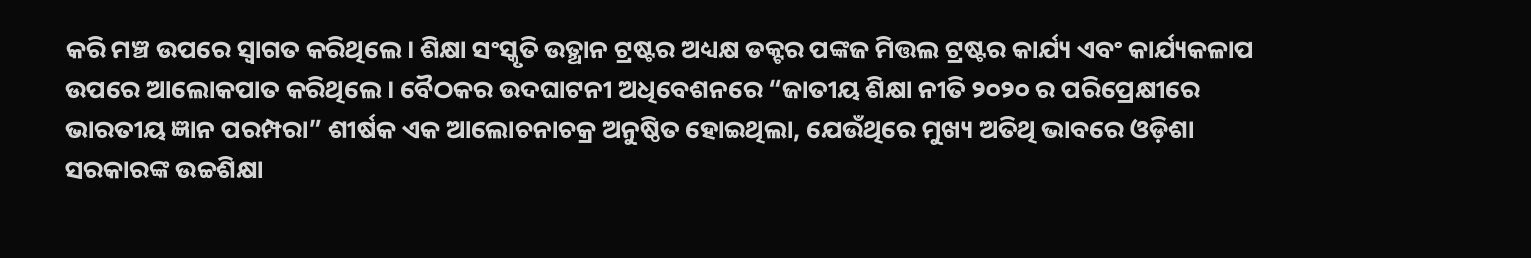କରି ମଞ୍ଚ ଉପରେ ସ୍ୱାଗତ କରିଥିଲେ। ଶିକ୍ଷା ସଂସ୍କୃତି ଉତ୍ଥାନ ଟ୍ରଷ୍ଟର ଅଧ୍ୟକ୍ଷ ଡକ୍ଟର ପଙ୍କଜ ମିତ୍ତଲ ଟ୍ରଷ୍ଟର କାର୍ଯ୍ୟ ଏବଂ କାର୍ଯ୍ୟକଳାପ ଉପରେ ଆଲୋକପାତ କରିଥିଲେ। ବୈଠକର ଉଦଘାଟନୀ ଅଧିବେଶନରେ “ଜାତୀୟ ଶିକ୍ଷା ନୀତି ୨୦୨୦ ର ପରିପ୍ରେକ୍ଷୀରେ ଭାରତୀୟ ଜ୍ଞାନ ପରମ୍ପରା” ଶୀର୍ଷକ ଏକ ଆଲୋଚନାଚକ୍ର ଅନୁଷ୍ଠିତ ହୋଇଥିଲା, ଯେଉଁଥିରେ ମୁଖ୍ୟ ଅତିଥି ଭାବରେ ଓଡ଼ିଶା ସରକାରଙ୍କ ଉଚ୍ଚଶିକ୍ଷା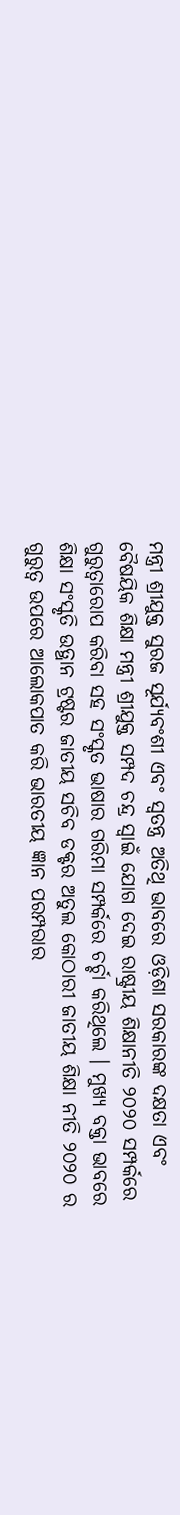ମନ୍ତ୍ରୀ ଶ୍ରୀଯୁକ୍ତ ସୁରଜ ସୂର୍ଯ୍ୟବଂଶୀ ଏବଂ ସ୍ୱତନ୍ତ୍ର ଅତିଥି ଭାବରେ ଓଡ଼ିଶା ସରକାରଙ୍କ ଦକ୍ଷତା ଏବଂ ବୈଷୟିକ ଶିକ୍ଷା ମନ୍ତ୍ରୀ ଶ୍ରୀଯୁକ୍ତ ସମ୍ପଦ ଚନ୍ଦ୍ର ସ୍ୱାଇଁ ଯୋଗ ଦେଇ ରାଷ୍ଟ୍ରୀୟ ଶିକ୍ଷାନୀତି ୨୦୨୦ ସମ୍ପର୍କରେ ଗୁରୁତ୍ୱାରୋପ କରିବା ସହ ସଂସ୍କୃତ ଭାଷାର ଗରିମା ସମ୍ପର୍କରେ ଚର୍ଚ୍ଚା କରିଥିଲେ । ମୁଖ୍ୟ ବକ୍ତା ଭାବରେ ଶିକ୍ଷା ସଂସ୍କୃତି ଉତ୍ଥାନ ଟ୍ରଷ୍ଟର ଜାତୀୟ ସଚିବ ଡକ୍ଟର ଅତୁଲ କୋଠାରୀ ଜାତୀୟ ଶିକ୍ଷା ନୀତି ୨୦୨୦ ର ଗୁରୁତ୍ୱ ଉପରେ ଆଲୋକପାତ କରି ଭାରତୀୟ ଜ୍ଞାନ ପରମ୍ପରାର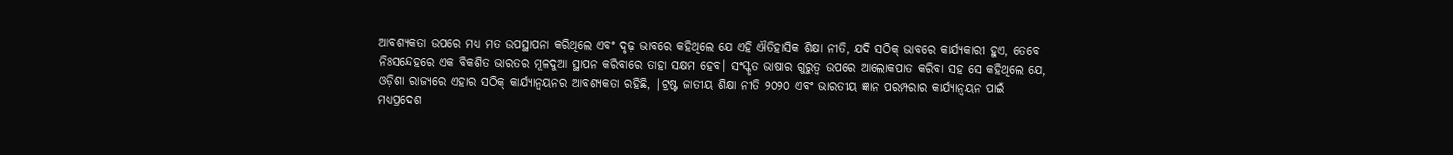ଆବଶ୍ୟକତା ଉପରେ ମଧ୍ୟ ମତ ଉପସ୍ଥାପନା କରିଥିଲେ ଏବଂ ଦୃଢ଼ ଭାବରେ କହିଥିଲେ ଯେ ଏହି ଐତିହାସିକ ଶିକ୍ଷା ନୀତି, ଯଦି ସଠିକ୍ ଭାବରେ କାର୍ଯ୍ୟକାରୀ ହୁଏ, ତେବେ ନିଃସନ୍ଦେହରେ ଏକ ବିକଶିତ ଭାରତର ମୂଳଦୁଆ ସ୍ଥାପନ କରିବାରେ ତାହା ସକ୍ଷମ ହେବ। ସଂସ୍କୃତ ଭାଷାର ଗୁରୁତ୍ୱ ଉପରେ ଆଲୋକପାତ କରିବା ସହ ସେ କହିଥିଲେ ଯେ, ଓଡ଼ିଶା ରାଜ୍ୟରେ ଏହାର ସଠିକ୍ କାର୍ଯ୍ୟାନ୍ୱୟନର ଆବଶ୍ୟକତା ରହିଛି, |ଟ୍ରଷ୍ଟ ଜାତୀୟ ଶିକ୍ଷା ନୀତି ୨୦୨୦ ଏବଂ ଭାରତୀୟ ଜ୍ଞାନ ପରମ୍ପରାର କାର୍ଯ୍ୟାନ୍ୱୟନ ପାଇଁ ମଧ୍ୟପ୍ରଦେଶ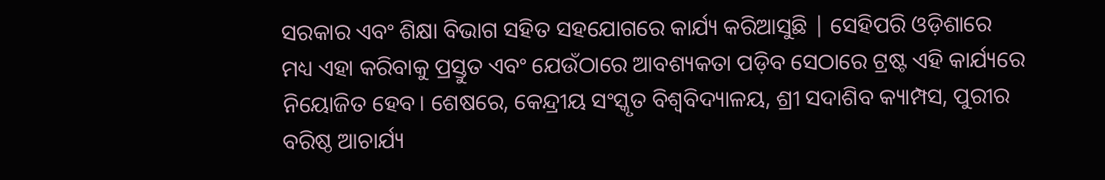ସରକାର ଏବଂ ଶିକ୍ଷା ବିଭାଗ ସହିତ ସହଯୋଗରେ କାର୍ଯ୍ୟ କରିଆସୁଛି | ସେହିପରି ଓଡ଼ିଶାରେ ମଧ୍ୟ ଏହା କରିବାକୁ ପ୍ରସ୍ତୁତ ଏବଂ ଯେଉଁଠାରେ ଆବଶ୍ୟକତା ପଡ଼ିବ ସେଠାରେ ଟ୍ରଷ୍ଟ ଏହି କାର୍ଯ୍ୟରେ ନିୟୋଜିତ ହେବ। ଶେଷରେ, କେନ୍ଦ୍ରୀୟ ସଂସ୍କୃତ ବିଶ୍ୱବିଦ୍ୟାଳୟ, ଶ୍ରୀ ସଦାଶିବ କ୍ୟାମ୍ପସ, ପୁରୀର ବରିଷ୍ଠ ଆଚାର୍ଯ୍ୟ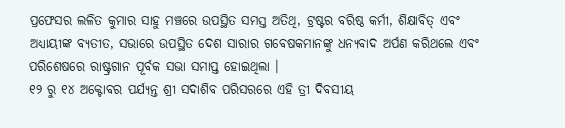ପ୍ରଫେସର ଲଳିତ କୁମାର ସାହୁ ମଞ୍ଚରେ ଉପସ୍ଥିତ ସମସ୍ତ ଅତିଥି, ଟ୍ରଷ୍ଟର ବରିଷ୍ଠ କର୍ମୀ, ଶିକ୍ଷାବିତ୍ ଏବଂ ଅଧ୍ୟାୟୀଙ୍କ ବ୍ୟତୀତ, ସଭାରେ ଉପସ୍ଥିତ ଦେଶ ସାରାର ଗବେଷକମାନଙ୍କୁ ଧନ୍ୟବାଦ ଅର୍ପଣ କରିଥଲେ ଏବଂ ପରିଶେଷରେ ରାଷ୍ଟ୍ରଗାନ ପୂର୍ବକ ସଭା ସମାପ୍ତ ହୋଇଥିଲା ।
୧୨ ରୁ ୧୪ ଅକ୍ଟୋବର ପର୍ଯ୍ୟନ୍ତ ଶ୍ରୀ ସଦାଶିବ ପରିସରରେ ଏହି ତ୍ରୀ ଦିବସୀୟ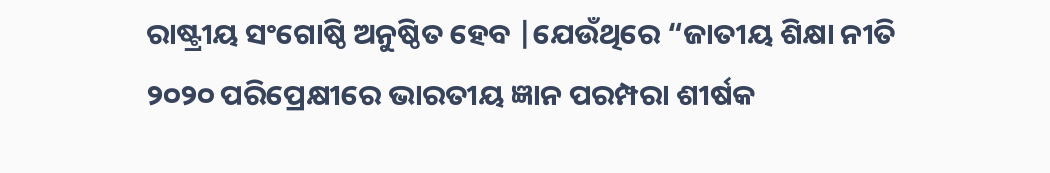ରାଷ୍ଟ୍ରୀୟ ସଂଗୋଷ୍ଠି ଅନୁଷ୍ଠିତ ହେବ |ଯେଉଁଥିରେ “ଜାତୀୟ ଶିକ୍ଷା ନୀତି ୨୦୨୦ ପରିପ୍ରେକ୍ଷୀରେ ଭାରତୀୟ ଜ୍ଞାନ ପରମ୍ପରା ଶୀର୍ଷକ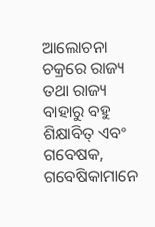ଆଲୋଚନା ଚକ୍ରରେ ରାଜ୍ୟ ତଥା ରାଜ୍ୟ ବାହାରୁ ବହୁ ଶିକ୍ଷାବିତ୍ ଏବଂ ଗବେଷକ, ଗବେଷିକାମାନେ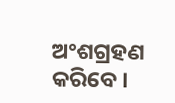ଅଂଶଗ୍ରହଣ କରିବେ ।